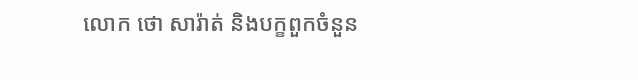លោក ថោ សារ៉ាត់ និងបក្ខពួកចំនួន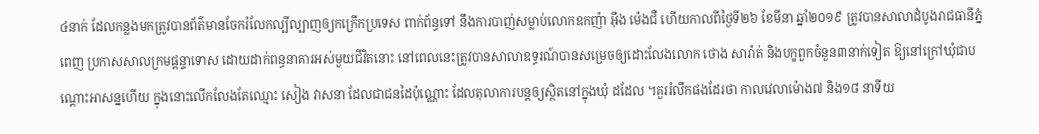៤នាក់ ដែលកន្លងមកត្រូវបានព័ត៌មានចែករំលែកល្បីល្បាញឲ្យកក្រើកប្រទេស ពាក់ព័ន្ធទៅ នឹងការបាញ់សម្លាប់លោកឧកញ៉ា អ៊ឹង ម៉េងជឺ ហើយកាលពីថ្ងៃទី២៦ ខែមីនា ឆ្នាំ២០១៩ ត្រូវបានសាលាដំបូងរាជធានីភ្នំពេញ ប្រកាសសាលក្រមផ្ដន្ទាទោស ដោយដាក់ពន្ធនាគារអស់មួយជីវិតនោះ នៅពេលនេះត្រូវបានសាលាឧទ្ធរណ៍បានសម្រេចឲ្យដោះលែងលោក ថោង សារ៉ាត់ និងបក្ខពួកចំនួន៣នាក់ទៀត ឱ្យនៅក្រៅឃុំជាបណ្តោះអាសន្នហើយ ក្នុងនោះលើកលែងតែឈ្មោះ សៀង វាសនា ដែលជាជនដៃប៉ុណ្ណោះ ដែលតុលាការបន្តឲ្យស្ថិតនៅក្នុងឃុំ ដដែល ។គួររំលឹកផងដែរថា កាលវេលាម៉ោង៧ និង១៨ នាទីយ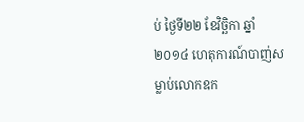ប់ ថ្ងៃទី២២ ខែវិច្ឆិកា ឆ្នាំ២០១៤ ហេតុការណ៍បាញ់សម្លាប់លោកឧក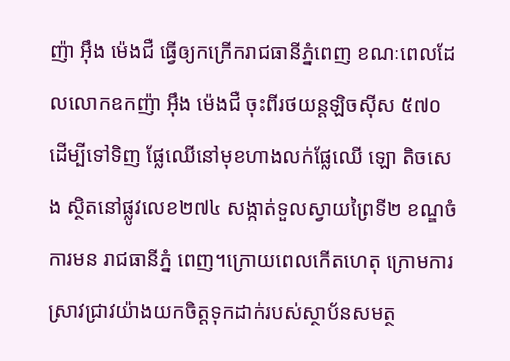ញ៉ា អ៊ឹង ម៉េងជឺ ធ្វើឲ្យកក្រើករាជធានីភ្នំពេញ ខណៈពេលដែលលោកឧកញ៉ា អ៊ឹង ម៉េងជឺ ចុះពីរថយន្តឡិចស៊ីស ៥៧០ ដើម្បីទៅទិញ ផ្លែឈើនៅមុខហាងលក់ផ្លែឈើ ឡោ តិចសេង ស្ថិតនៅផ្លូវលេខ២៧៤ សង្កាត់ទួលស្វាយព្រៃទី២ ខណ្ឌចំការមន រាជធានីភ្នំ ពេញ។ក្រោយពេលកើតហេតុ ក្រោមការស្រាវជ្រាវយ៉ាងយកចិត្តទុកដាក់របស់ស្ថាប័នសមត្ថ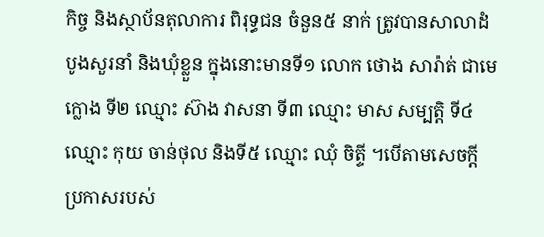កិច្ច និងស្ថាប័នតុលាការ ពិរុទ្ធជន ចំនួន៥ នាក់ ត្រូវបានសាលាដំបូងសួរនាំ និងឃុំខ្លួន ក្នុងនោះមានទី១ លោក ថោង សារ៉ាត់ ជាមេក្លោង ទី២ ឈ្មោះ ស៊ាង វាសនា ទី៣ ឈ្មោះ មាស សម្បត្តិ ទី៤ឈ្មោះ កុយ ចាន់ថុល និងទី៥ ឈ្មោះ ឈុំ ចិត្ទី ។បើតាមសេចក្តីប្រកាសរបស់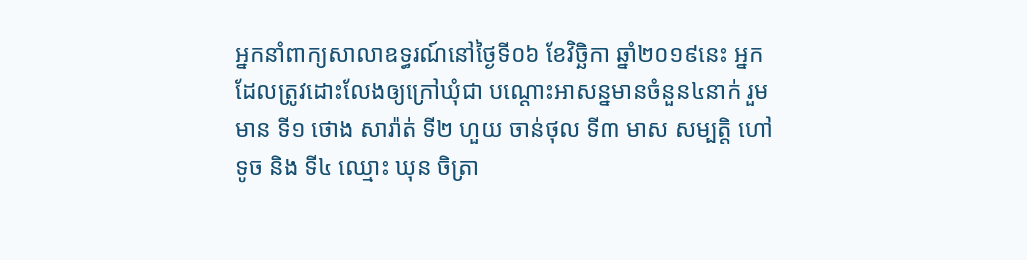អ្នកនាំពាក្យសាលាឧទ្ធរណ៍នៅថ្ងៃទី០៦ ខែវិច្ឆិកា ឆ្នាំ២០១៩នេះ អ្នកដែលត្រូវដោះលែងឲ្យក្រៅឃុំជា បណ្តោះអាសន្នមានចំនួន៤នាក់ រួមមាន ទី១ ថោង សារ៉ាត់ ទី២ ហួយ ចាន់ថុល ទី៣ មាស សម្បត្តិ ហៅ ទូច និង ទី៤ ឈ្មោះ ឃុន ចិត្រា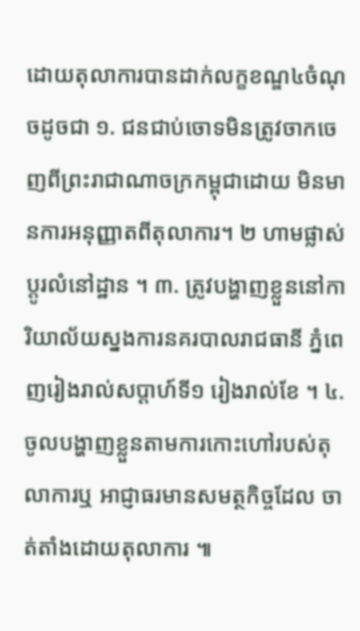ដោយតុលាការបានដាក់លក្ខខណ្ឌ៤ចំណុចដូចជា ១. ជនជាប់ចោទមិនត្រូវចាកចេញពីព្រះរាជាណាចក្រកម្ពុជាដោយ មិនមានការអនុញ្ញាតពីតុលាការ។ ២ ហាមផ្លាស់ប្តូរលំនៅដ្ឋាន ។ ៣. ត្រូវបង្ហាញខ្លួននៅការិយាល័យស្នងការនគរបាលរាជធានី ភ្នំពេញរៀងរាល់សប្តាហ៍ទី១ រៀងរាល់ខែ ។ ៤. ចូលបង្ហាញខ្លួនតាមការកោះហៅរបស់តុលាការឬ អាជ្ញាធរមានសមត្ថកិច្ចដែល ចាត់តាំងដោយតុលាការ ៕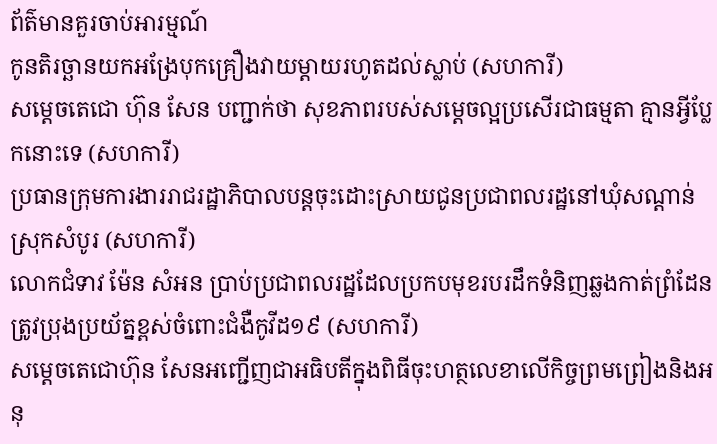ព័ត៌មានគួរចាប់អារម្មណ៍
កូនតិរច្ឆានយកអង្រែបុកគ្រឿងវាយម្តាយរហូតដល់ស្លាប់ (សហការី)
សម្តេចតេជោ ហ៊ុន សែន បញ្ជាក់ថា សុខភាពរបស់សម្តេចល្អប្រសើរជាធម្មតា គ្មានអ្វីប្លែកនោះទេ (សហការី)
ប្រធានក្រុមការងាររាជរដ្ឋាភិបាលបន្តចុះដោះស្រាយជូនប្រជាពលរដ្ឋនៅឃុំសណ្តាន់ ស្រុកសំបូរ (សហការី)
លោកជំទាវ ម៉ែន សំអន ប្រាប់ប្រជាពលរដ្ឋដែលប្រកបមុខរបរដឹកទំនិញឆ្លងកាត់ព្រំដែនត្រូវប្រុងប្រយ័ត្នខ្ពស់ចំពោះជំងឺកូវីដ១៩ (សហការី)
សម្តេចតេជោហ៊ុន សែនអញ្ជើញជាអធិបតីក្នុងពិធីចុះហត្ថលេខាលើកិច្ចព្រមព្រៀងនិងអនុ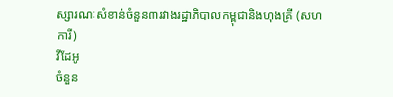ស្សារណៈសំខាន់ចំនួន៣រវាងរដ្ឋាភិបាលកម្ពុជានិងហុងគ្រី (សហការី)
វីដែអូ
ចំនួន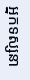អ្នកទស្សនា